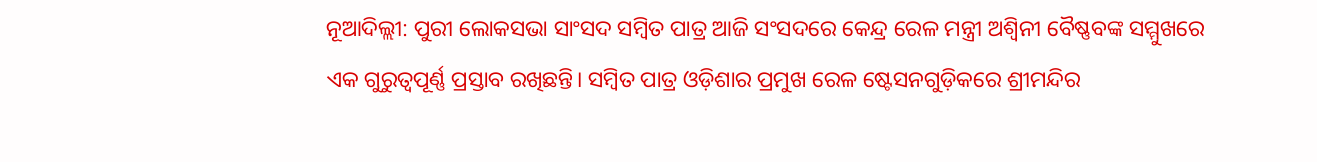ନୂଆଦିଲ୍ଲୀ: ପୁରୀ ଲୋକସଭା ସାଂସଦ ସମ୍ବିତ ପାତ୍ର ଆଜି ସଂସଦରେ କେନ୍ଦ୍ର ରେଳ ମନ୍ତ୍ରୀ ଅଶ୍ୱିନୀ ବୈଷ୍ଣବଙ୍କ ସମ୍ମୁଖରେ ଏକ ଗୁରୁତ୍ୱପୂର୍ଣ୍ଣ ପ୍ରସ୍ତାବ ରଖିଛନ୍ତି। ସମ୍ବିତ ପାତ୍ର ଓଡ଼ିଶାର ପ୍ରମୁଖ ରେଳ ଷ୍ଟେସନଗୁଡ଼ିକରେ ଶ୍ରୀମନ୍ଦିର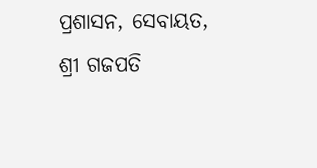ପ୍ରଶାସନ, ସେବାୟତ, ଶ୍ରୀ ଗଜପତି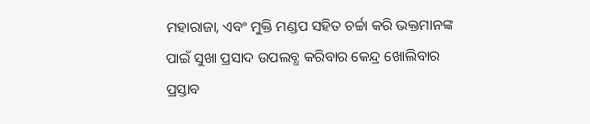ମହାରାଜା, ଏବଂ ମୁକ୍ତି ମଣ୍ଡପ ସହିତ ଚର୍ଚ୍ଚା କରି ଭକ୍ତମାନଙ୍କ ପାଇଁ ସୁଖା ପ୍ରସାଦ ଉପଲବ୍ଧ କରିବାର କେନ୍ଦ୍ର ଖୋଲିବାର ପ୍ରସ୍ତାବ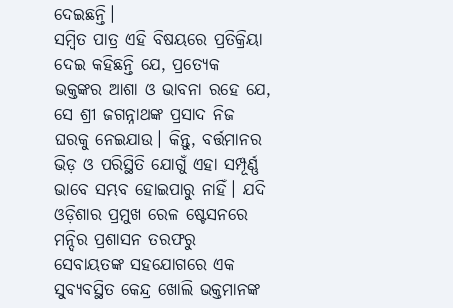ଦେଇଛନ୍ତି।
ସମ୍ବିତ ପାତ୍ର ଏହି ବିଷୟରେ ପ୍ରତିକ୍ରିୟା ଦେଇ କହିଛନ୍ତି ଯେ, ପ୍ରତ୍ୟେକ ଭକ୍ତଙ୍କର ଆଶା ଓ ଭାବନା ରହେ ଯେ, ସେ ଶ୍ରୀ ଜଗନ୍ନାଥଙ୍କ ପ୍ରସାଦ ନିଜ ଘରକୁ ନେଇଯାଉ। କିନ୍ତୁ, ବର୍ତ୍ତମାନର ଭିଡ଼ ଓ ପରିସ୍ଥିତି ଯୋଗୁଁ ଏହା ସମ୍ପୂର୍ଣ୍ଣ ଭାବେ ସମ୍ଭବ ହୋଇପାରୁ ନାହିଁ। ଯଦି ଓଡ଼ିଶାର ପ୍ରମୁଖ ରେଳ ଷ୍ଟେସନରେ ମନ୍ଦିର ପ୍ରଶାସନ ତରଫରୁ ସେବାୟତଙ୍କ ସହଯୋଗରେ ଏକ ସୁବ୍ୟବସ୍ଥିତ କେନ୍ଦ୍ର ଖୋଲି ଭକ୍ତମାନଙ୍କ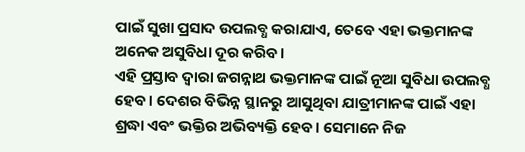ପାଇଁ ସୁଖା ପ୍ରସାଦ ଉପଲବ୍ଧ କରାଯାଏ, ତେବେ ଏହା ଭକ୍ତମାନଙ୍କ ଅନେକ ଅସୁବିଧା ଦୂର କରିବ।
ଏହି ପ୍ରସ୍ତାବ ଦ୍ବାରା ଜଗନ୍ନାଥ ଭକ୍ତମାନଙ୍କ ପାଇଁ ନୂଆ ସୁବିଧା ଉପଲବ୍ଧ ହେବ। ଦେଶର ବିଭିନ୍ନ ସ୍ଥାନରୁ ଆସୁଥିବା ଯାତ୍ରୀମାନଙ୍କ ପାଇଁ ଏହା ଶ୍ରଦ୍ଧା ଏବଂ ଭକ୍ତିର ଅଭିବ୍ୟକ୍ତି ହେବ। ସେମାନେ ନିଜ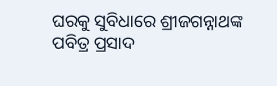ଘରକୁ ସୁବିଧାରେ ଶ୍ରୀଜଗନ୍ନାଥଙ୍କ ପବିତ୍ର ପ୍ରସାଦ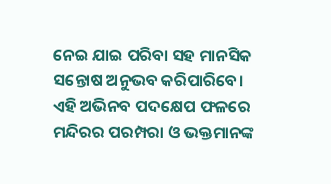ନେଇ ଯାଇ ପରିବା ସହ ମାନସିକ ସନ୍ତୋଷ ଅନୁଭବ କରିପାରିବେ। ଏହି ଅଭିନବ ପଦକ୍ଷେପ ଫଳରେ ମନ୍ଦିରର ପରମ୍ପରା ଓ ଭକ୍ତମାନଙ୍କ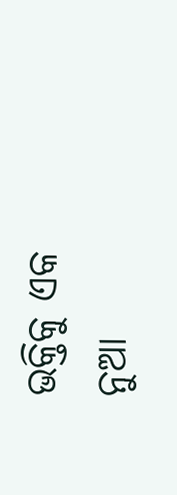ଭକ୍ତିକୁ ଏକ ନୁଆ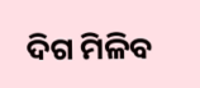ଦିଗ ମିଳିବ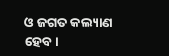ଓ ଜଗତ କଲ୍ୟାଣ ହେବ।